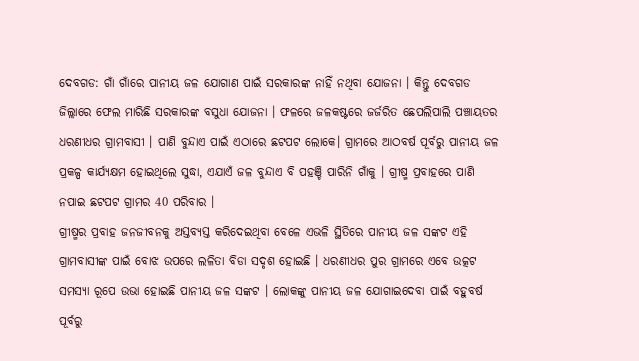ଦେବଗଡ: ଗାଁ ଗାଁରେ ପାନୀୟ ଜଳ ଯୋଗାଣ ପାଇଁ ସରକାରଙ୍କ ନାହିଁ ନଥିବା ଯୋଜନା । କିନ୍ତୁ ଦେବଗଡ ଜିଲ୍ଲାରେ ଫେଲ ମାରିଛି ସରକାରଙ୍କ ବସୁଧା ଯୋଜନା । ଫଳରେ ଜଳକଷ୍ଟରେ ଜର୍ଜରିତ ଛେପଲିପାଲି ପଞ୍ଚାୟତର ଧରଣୀଧର ଗ୍ରାମବାସୀ । ପାଣି ବୁନ୍ଦାଏ ପାଇଁ ଏଠାରେ ଛଟପଟ ଲୋକେ। ଗ୍ରାମରେ ଆଠବର୍ଷ ପୂର୍ବରୁ ପାନୀୟ ଜଳ ପ୍ରକଳ୍ପ କାର୍ଯ୍ୟକ୍ଷମ ହୋଇଥିଲେ ସୁଦ୍ଧା, ଏଯାଏଁ ଜଳ ବୁନ୍ଦାଏ ବି ପହଞ୍ଚି ପାରିନି ଗାଁକୁ । ଗ୍ରୀଷ୍ମ ପ୍ରବାହରେ ପାଣି ନପାଇ ଛଟପଟ ଗ୍ରାମର 40 ପରିବାର ।
ଗ୍ରୀଷ୍ମର ପ୍ରବାହ ଜନଜୀବନକୁ ଅସ୍ତବ୍ୟସ୍ତ କରିଦେଇଥିବା ବେଳେ ଏଭଳି ସ୍ଥିତିରେ ପାନୀୟ ଜଳ ସଙ୍କଟ ଏହି ଗ୍ରାମବାସୀଙ୍କ ପାଇଁ ବୋଝ ଉପରେ ଲଳିତା ବିଡା ସଦୃଶ ହୋଇଛି । ଧରଣୀଧର ପୁର ଗ୍ରାମରେ ଏବେ ଉତ୍କଟ ସମସ୍ୟା ରୂପେ ଉଭା ହୋଇଛି ପାନୀୟ ଜଳ ସଙ୍କଟ । ଲୋକଙ୍କୁ ପାନୀୟ ଜଳ ଯୋଗାଇଦେବା ପାଇଁ ବହୁବର୍ଷ ପୂର୍ବରୁ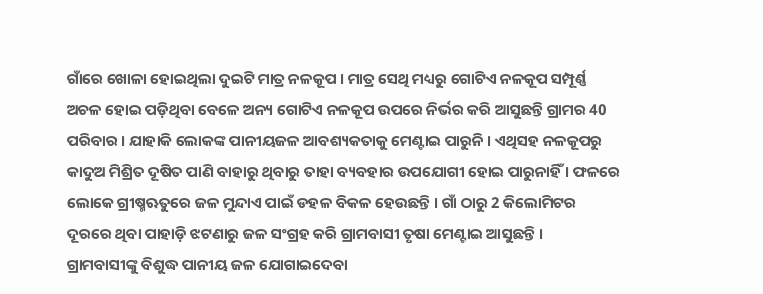ଗାଁରେ ଖୋଳା ହୋଇଥିଲା ଦୁଇଟି ମାତ୍ର ନଳକୂପ । ମାତ୍ର ସେଥି ମଧ୍ୟରୁ ଗୋଟିଏ ନଳକୂପ ସମ୍ପୂର୍ଣ୍ଣ ଅଚଳ ହୋଇ ପଡ଼ିଥିବା ବେଳେ ଅନ୍ୟ ଗୋଟିଏ ନଳକୂପ ଉପରେ ନିର୍ଭର କରି ଆସୁଛନ୍ତି ଗ୍ରାମର 40 ପରିବାର । ଯାହାକି ଲୋକଙ୍କ ପାନୀୟଜଳ ଆବଶ୍ୟକତାକୁ ମେଣ୍ଟାଇ ପାରୁନି । ଏଥିସହ ନଳକୂପରୁ କାଦୁଅ ମିଶ୍ରିତ ଦୂଷିତ ପାଣି ବାହାରୁ ଥିବାରୁ ତାହା ବ୍ୟବହାର ଉପଯୋଗୀ ହୋଇ ପାରୁନାହିଁ । ଫଳରେ ଲୋକେ ଗ୍ରୀଷ୍ମଋତୁରେ ଜଳ ମୁନ୍ଦାଏ ପାଇଁ ଡହଳ ବିକଳ ହେଉଛନ୍ତି । ଗାଁ ଠାରୁ 2 କିଲୋମିଟର ଦୂରରେ ଥିବା ପାହାଡ଼ି ଝଟଣାରୁ ଜଳ ସଂଗ୍ରହ କରି ଗ୍ରାମବାସୀ ତୃଷା ମେଣ୍ଟାଇ ଆସୁଛନ୍ତି ।
ଗ୍ରାମବାସୀଙ୍କୁ ବିଶୁଦ୍ଧ ପାନୀୟ ଜଳ ଯୋଗାଇଦେବା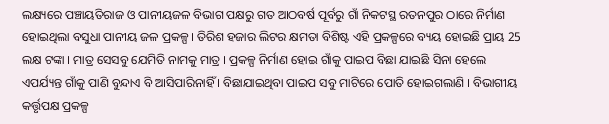ଲକ୍ଷ୍ୟରେ ପଞ୍ଚାୟତିରାଜ ଓ ପାନୀୟଜଳ ବିଭାଗ ପକ୍ଷରୁ ଗତ ଆଠବର୍ଷ ପୂର୍ବରୁ ଗାଁ ନିକଟସ୍ଥ ରତନପୁର ଠାରେ ନିର୍ମାଣ ହୋଇଥିଲା ବସୁଧା ପାନୀୟ ଜଳ ପ୍ରକଳ୍ପ । ତିରିଶ ହଜାର ଲିଟର କ୍ଷମତା ବିଶିଷ୍ଟ ଏହି ପ୍ରକଳ୍ପରେ ବ୍ୟୟ ହୋଇଛି ପ୍ରାୟ 25 ଲକ୍ଷ ଟଙ୍କା । ମାତ୍ର ସେସବୁ ଯେମିତି ନାମକୁ ମାତ୍ର । ପ୍ରକଳ୍ପ ନିର୍ମାଣ ହୋଇ ଗାଁକୁ ପାଇପ ବିଛା ଯାଇଛି ସିନା ହେଲେ ଏପର୍ଯ୍ୟନ୍ତ ଗାଁକୁ ପାଣି ବୁନ୍ଦାଏ ବି ଆସିପାରିନାହିଁ । ବିଛାଯାଇଥିବା ପାଇପ ସବୁ ମାଟିରେ ପୋତି ହୋଇଗଲାଣି । ବିଭାଗୀୟ କର୍ତ୍ତୃପକ୍ଷ ପ୍ରକଳ୍ପ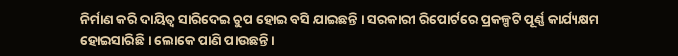ନିର୍ମାଣ କରି ଦାୟିତ୍ୱ ସାରିଦେଇ ଚୁପ ହୋଇ ବସି ଯାଇଛନ୍ତି । ସରକାରୀ ରିପୋର୍ଟରେ ପ୍ରକଳ୍ପଟି ପୂର୍ଣ୍ଣ କାର୍ଯ୍ୟକ୍ଷମ ହୋଇସାରିଛି । ଲୋକେ ପାଣି ପାଉଛନ୍ତି ।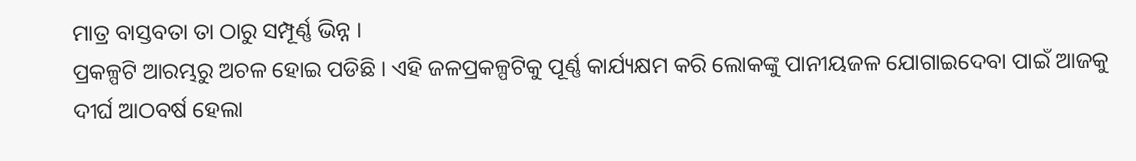ମାତ୍ର ବାସ୍ତବତା ତା ଠାରୁ ସମ୍ପୂର୍ଣ୍ଣ ଭିନ୍ନ ।
ପ୍ରକଳ୍ପଟି ଆରମ୍ଭରୁ ଅଚଳ ହୋଇ ପଡିଛି । ଏହି ଜଳପ୍ରକଳ୍ପଟିକୁ ପୂର୍ଣ୍ଣ କାର୍ଯ୍ୟକ୍ଷମ କରି ଲୋକଙ୍କୁ ପାନୀୟଜଳ ଯୋଗାଇଦେବା ପାଇଁ ଆଜକୁ ଦୀର୍ଘ ଆଠବର୍ଷ ହେଲା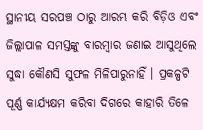ସ୍ଥାନୀୟ ସରପଞ୍ଚ ଠାରୁ ଆରମ୍ଭ କରି ବିଡ଼ିଓ ଏବଂ ଜିଲ୍ଲାପାଳ ସମସ୍ତଙ୍କୁ ବାରମ୍ବାର ଜଣାଇ ଆସୁଥିଲେ ସୁଦ୍ଧା କୌଣସି ସୁଫଳ ମିଳିପାରୁନାହିଁ । ପ୍ରକଳ୍ପଟି ପୂର୍ଣ୍ଣ କାର୍ଯ୍ୟକ୍ଷମ କରିବା ଦିଗରେ କାହାରି ତିଳେ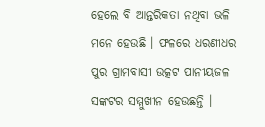ହେଲେ ବି ଆନ୍ତରିକତା ନଥିବା ଭଳି ମନେ ହେଉଛି । ଫଳରେ ଧରଣୀଧର ପୁର ଗ୍ରାମବାସୀ ଉତ୍କଟ ପାନୀୟଜଳ ସଙ୍କଟର ସମ୍ମୁଖୀନ ହେଉଛନ୍ତି ।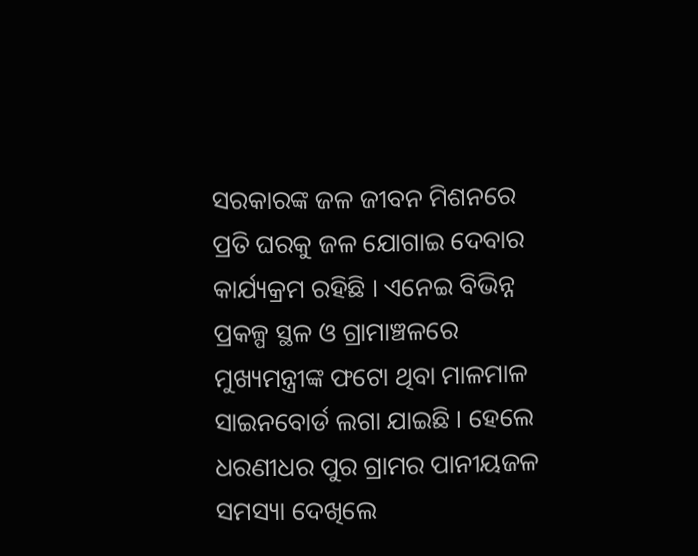ସରକାରଙ୍କ ଜଳ ଜୀବନ ମିଶନରେ ପ୍ରତି ଘରକୁ ଜଳ ଯୋଗାଇ ଦେବାର କାର୍ଯ୍ୟକ୍ରମ ରହିଛି । ଏନେଇ ବିଭିନ୍ନ ପ୍ରକଳ୍ପ ସ୍ଥଳ ଓ ଗ୍ରାମାଞ୍ଚଳରେ ମୁଖ୍ୟମନ୍ତ୍ରୀଙ୍କ ଫଟୋ ଥିବା ମାଳମାଳ ସାଇନବୋର୍ଡ ଲଗା ଯାଇଛି । ହେଲେ ଧରଣୀଧର ପୁର ଗ୍ରାମର ପାନୀୟଜଳ ସମସ୍ୟା ଦେଖିଲେ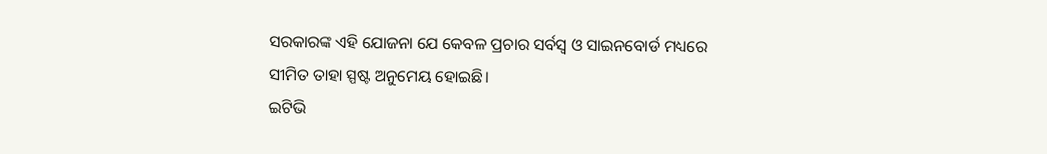ସରକାରଙ୍କ ଏହି ଯୋଜନା ଯେ କେବଳ ପ୍ରଚାର ସର୍ବସ୍ୱ ଓ ସାଇନବୋର୍ଡ ମଧ୍ୟରେ ସୀମିତ ତାହା ସ୍ପଷ୍ଟ ଅନୁମେୟ ହୋଇଛି।
ଇଟିଭି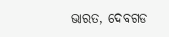ଭାରତ, ଦେବଗଡ